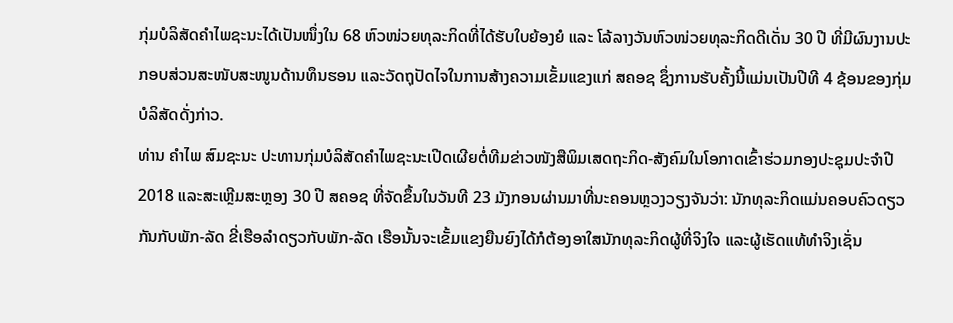ກຸ່ມບໍລິສັດຄຳໄພຊະນະໄດ້ເປັນໜຶ່ງໃນ 68 ຫົວໜ່ວຍທຸລະກິດທີ່ໄດ້ຮັບໃບຍ້ອງຍໍ ແລະ ໂລ້ລາງວັນຫົວໜ່ວຍທຸລະກິດດີເດັ່ນ 30 ປີ ທີ່ມີຜົນງານປະກອບສ່ວນສະໜັບສະໜູນດ້ານທຶນຮອນ ແລະວັດຖຸປັດໄຈໃນການສ້າງຄວາມເຂັ້ມແຂງແກ່ ສຄອຊ ຊຶ່ງການຮັບຄັ້ງນີ້ແມ່ນເປັນປີທີ 4 ຊ້ອນຂອງກຸ່ມບໍລິສັດດັ່ງກ່າວ.
ທ່ານ ຄຳໄພ ສົມຊະນະ ປະທານກຸ່ມບໍລິສັດຄຳໄພຊະນະເປີດເຜີຍຕໍ່ທີມຂ່າວໜັງສືພິມເສດຖະກິດ-ສັງຄົມໃນໂອກາດເຂົ້າຮ່ວມກອງປະຊຸມປະຈຳປີ 2018 ແລະສະເຫຼີມສະຫຼອງ 30 ປີ ສຄອຊ ທີ່ຈັດຂຶ້ນໃນວັນທີ 23 ມັງກອນຜ່ານມາທີ່ນະຄອນຫຼວງວຽງຈັນວ່າ: ນັກທຸລະກິດແມ່ນຄອບຄົວດຽວກັນກັບພັກ-ລັດ ຂີ່ເຮືອລຳດຽວກັບພັກ-ລັດ ເຮືອນັ້ນຈະເຂັ້ມແຂງຍືນຍົງໄດ້ກໍຕ້ອງອາໃສນັກທຸລະກິດຜູ້ທີ່ຈິງໃຈ ແລະຜູ້ເຮັດແທ້ທຳຈິງເຊັ່ນ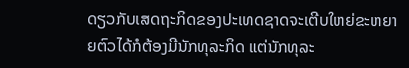ດຽວກັບເສດຖະກິດຂອງປະເທດຊາດຈະເຕີບໃຫຍ່ຂະຫຍາຍຕົວໄດ້ກໍຕ້ອງມີນັກທຸລະກິດ ແຕ່ນັກທຸລະ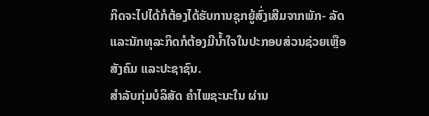ກິດຈະໄປໄດ້ກໍຕ້ອງໄດ້ຮັບການຊຸກຍູ້ສົ່ງເສີມຈາກພັກ- ລັດ ແລະນັກທຸລະກິດກໍຕ້ອງມີນ້ຳໃຈໃນປະກອບສ່ວນຊ່ວຍເຫຼືອສັງຄົມ ແລະປະຊາຊົນ.
ສຳລັບກຸ່ມບໍລິສັດ ຄຳໄພຊະນະໃນ ຜ່ານ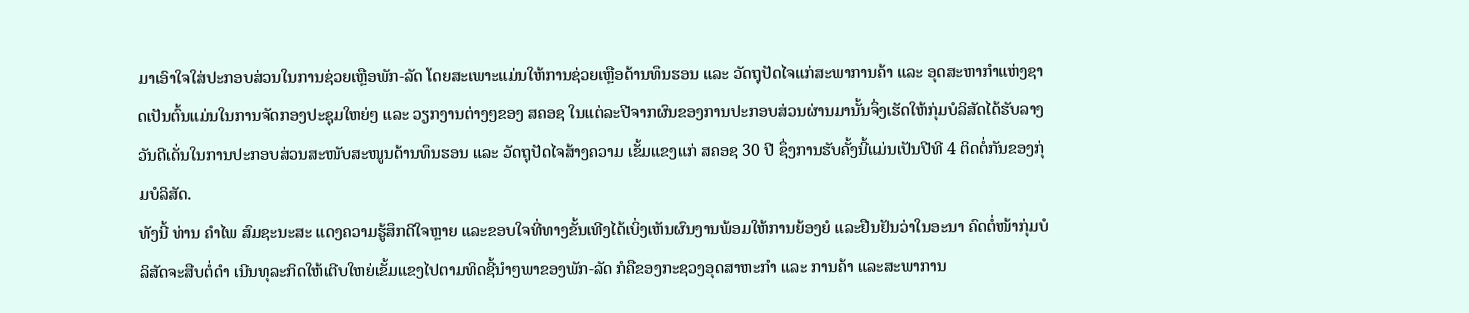ມາເອົາໃຈໃສ່ປະກອບສ່ວນໃນການຊ່ວຍເຫຼືອພັກ-ລັດ ໂດຍສະເພາະແມ່ນໃຫ້ການຊ່ວຍເຫຼືອດ້ານທຶນຮອນ ແລະ ວັດຖຸປັດໄຈແກ່ສະພາການຄ້າ ແລະ ອຸດສະຫາກຳແຫ່ງຊາດເປັນຕົ້ນແມ່ນໃນການຈັດກອງປະຊຸມໃຫຍ່ໆ ແລະ ວຽກງານຕ່າງໆຂອງ ສຄອຊ ໃນແຕ່ລະປີຈາກຜົນຂອງການປະກອບສ່ວນຜ່ານມານັ້ນຈຶ່ງເຮັດໃຫ້ກຸ່ມບໍລິສັດໄດ້ຮັບລາງວັນດີເດັ່ນໃນການປະກອບສ່ວນສະໜັບສະໜູນດ້ານທຶນຮອນ ແລະ ວັດຖຸປັດໄຈສ້າງຄວາມ ເຂັ້ມແຂງແກ່ ສຄອຊ 30 ປີ ຊຶ່ງການຮັບຄັ້ງນີ້ແມ່ນເປັນປີທີ 4 ຕິດຕໍ່ກັນຂອງກຸ່ມບໍລິສັດ.
ທັງນີ້ ທ່ານ ຄຳໄພ ສົມຊະນະສະ ແດງຄວາມຮູ້ສຶກດີໃຈຫຼາຍ ແລະຂອບໃຈທີ່ທາງຂັ້ນເທີງໄດ້ເບິ່ງເຫັນຜົນງານພ້ອມໃຫ້ການຍ້ອງຍໍ ແລະຢືນຢັນວ່າໃນອະນາ ຄົດຕໍ່ໜ້າກຸ່ມບໍລິສັດຈະສືບຕໍ່ດຳ ເນີນທຸລະກິດໃຫ້ເຕີບໃຫຍ່ເຂັ້ມແຂງໄປຕາມທິດຊີ້ນຳໆພາຂອງພັກ-ລັດ ກໍຄືຂອງກະຊວງອຸດສາຫະກຳ ແລະ ການຄ້າ ແລະສະພາການ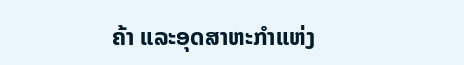ຄ້າ ແລະອຸດສາຫະກຳແຫ່ງ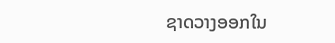ຊາດວາງອອກໃນ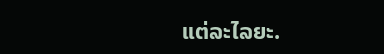ແຕ່ລະໄລຍະ.